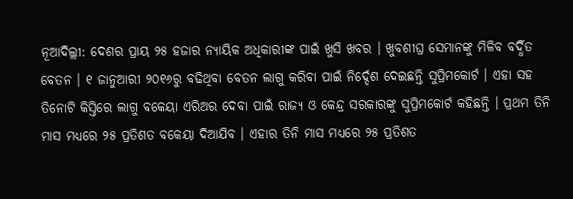ନୂଆଦିଲ୍ଲୀ: ଦେଶର ପ୍ରାୟ ୨୫ ହଜାର ନ୍ୟାୟିକ ଅଧିକାରୀଙ୍କ ପାଇଁ ଖୁସି ଖବର । ଖୁବଶୀଘ୍ର ସେମାନଙ୍କୁ ମିଳିବ ବର୍ଦ୍ଧିତ ବେତନ । ୧ ଜାନୁଆରୀ ୨୦୧୬ରୁ ବଢିଥିବା ବେତନ ଲାଗୁ କରିବା ପାଇଁ ନିର୍ଦ୍ଦେଶ ଦେଇଛନ୍ତି ସୁପ୍ରିମକୋର୍ଟ । ଏହା ସହ ତିନୋଟି କିସ୍ତିରେ ଲାଗୁ ବକେୟା ଏରିଅର ଦେବା ପାଇଁ ରାଜ୍ୟ ଓ କେନ୍ଦ୍ର ସରକାରଙ୍କୁ ସୁପ୍ରିମକୋର୍ଟ କହିଛନ୍ତି । ପ୍ରଥମ ତିନି ମାସ ମଧ୍ୟରେ ୨୫ ପ୍ରତିଶତ ବକେୟା ଦିଆଯିବ । ଏହାର ତିନି ମାସ ମଧ୍ୟରେ ୨୫ ପ୍ରତିଶତ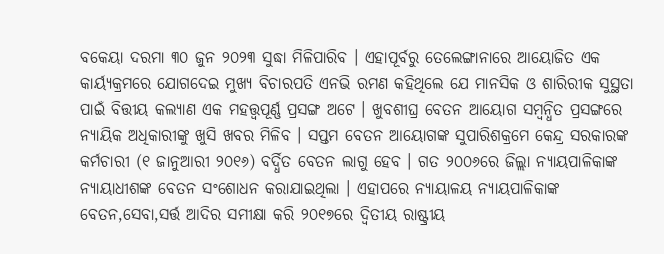ବକେୟା ଦରମା ୩୦ ଜୁନ ୨୦୨୩ ସୁଦ୍ଧା ମିଳିପାରିବ । ଏହାପୂର୍ବରୁ ତେଲେଙ୍ଗାନାରେ ଆୟୋଜିତ ଏକ କାର୍ୟ୍ୟକ୍ରମରେ ଯୋଗଦେଇ ମୁଖ୍ୟ ବିଚାରପତି ଏନଭି ରମଣ କହିଥିଲେ ଯେ ମାନସିକ ଓ ଶାରିରୀକ ସୁସ୍ଥତା ପାଇଁ ବିତ୍ତୀୟ କଲ୍ୟାଣ ଏକ ମହତ୍ତ୍ୱପୂର୍ଣ୍ଣ ପ୍ରସଙ୍ଗ ଅଟେ । ଖୁବଶୀଘ୍ର ବେତନ ଆୟୋଗ ସମ୍ବନ୍ଧିତ ପ୍ରସଙ୍ଗରେ ନ୍ୟାୟିକ ଅଧିକାରୀଙ୍କୁ ଖୁସି ଖବର ମିଳିବ । ସପ୍ତମ ବେତନ ଆୟୋଗଙ୍କ ସୁପାରିଶକ୍ରମେ କେନ୍ଦ୍ର ସରକାରଙ୍କ କର୍ମଚାରୀ (୧ ଜାନୁଆରୀ ୨୦୧୬) ବର୍ଦ୍ଧିତ ବେତନ ଲାଗୁ ହେବ । ଗତ ୨୦୦୬ରେ ଜିଲ୍ଲା ନ୍ୟାୟପାଳିକାଙ୍କ ନ୍ୟାୟାଧୀଶଙ୍କ ବେତନ ସଂଶୋଧନ କରାଯାଇଥିଲା । ଏହାପରେ ନ୍ୟାୟାଳୟ ନ୍ୟାୟପାଳିକାଙ୍କ ବେତନ,ସେବା,ସର୍ତ୍ତ ଆଦିର ସମୀକ୍ଷା କରି ୨୦୧୭ରେ ଦ୍ୱିତୀୟ ରାଷ୍ଟ୍ରୀୟ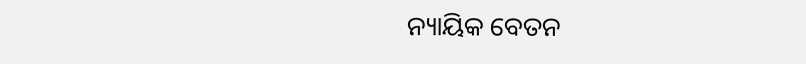ନ୍ୟାୟିକ ବେତନ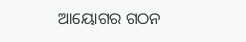ଆୟୋଗର ଗଠନ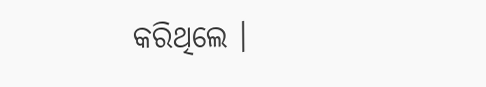କରିଥିଲେ ।